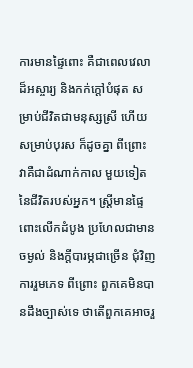ការមានផ្ទៃពោះ គឺជាពេលវេលាដ៏អស្ចារ្យ និងកក់ក្តៅបំផុត សម្រាប់ជីវិតជាមនុស្សស្រី ហើយសម្រាប់បុរស ក៏ដូចគ្នា ពីព្រោះ វាគឺជាដំណាក់កាល មួយទៀតនៃជីវិតរបស់អ្នក។ ស្រ្តីមានផ្ទៃពោះលើកដំបូង ប្រហែលជាមានចម្ងល់ និងក្តីបារម្ភជាច្រើន ជុំវិញការរួមភេទ ពីព្រោះ ពួកគេមិនបានដឹងច្បាស់ទេ ថាតើពួកគេអាចរួ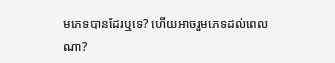មភេទបានដែរឬទេ? ហើយអាចរួមភេទដល់ពេលណា?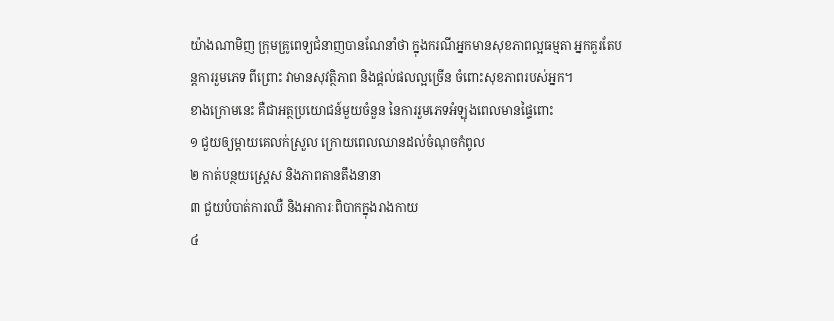យ៉ាងណាមិញ ក្រុមគ្រូពេទ្យជំនាញបានណែនាំថា ក្នុងករណីអ្នកមានសុខភាពល្អធម្មតា អ្នកគួរតែបន្តការរួមភេទ ពីព្រោះ វាមានសុវត្ថិភាព និងផ្តល់ផលល្អច្រើន ចំពោះសុខភាពរបស់អ្នក។
ខាងក្រោមនេះ គឺជាអត្ថប្រយោជន៍មួយចំនួន នៃការរួមភេទអំឡុងពេលមានផ្ទៃពោះ
១ ជួយឲ្យម្តាយគេលក់ស្រួល ក្រោយពេលឈានដល់ចំណុចកំពូល
២ កាត់បន្ថយស្រ្តេស និងភាពតានតឹងនានា
៣ ជួយបំបាត់ការឈឺ និងអាការៈពិបាកក្នុងរាងកាយ
៤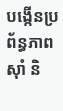បង្កើនប្រព័ន្ធភាពស៊ាំ និ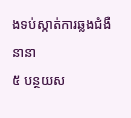ងទប់ស្កាត់ការឆ្លងជំងឺនានា
៥ បន្ថយស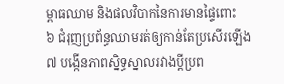ម្ពាធឈាម និងផលវិបាកនៃការមានផ្ទៃពោះ
៦ ជំរុញប្រព័ន្ធឈាមរត់ឲ្យកាន់តែប្រសើរឡើង
៧ បង្កើនភាពស្និទ្ធស្នាលរវាងប្តីប្រព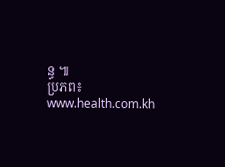ន្ធ ៕
ប្រភព៖ www.health.com.kh